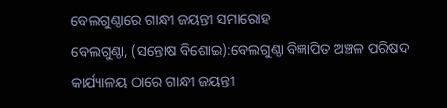ବେଲଗୁଣ୍ଠାରେ ଗାନ୍ଧୀ ଜୟନ୍ତୀ ସମାରୋହ
ବେଲଗୁଣ୍ଠା, (ସନ୍ତୋଷ ବିଶୋଇ):ବେଲଗୁଣ୍ଠା ବିଜ୍ଞାପିତ ଅଞ୍ଚଳ ପରିଷଦ କାର୍ଯ୍ୟାଳୟ ଠାରେ ଗାନ୍ଧୀ ଜୟନ୍ତୀ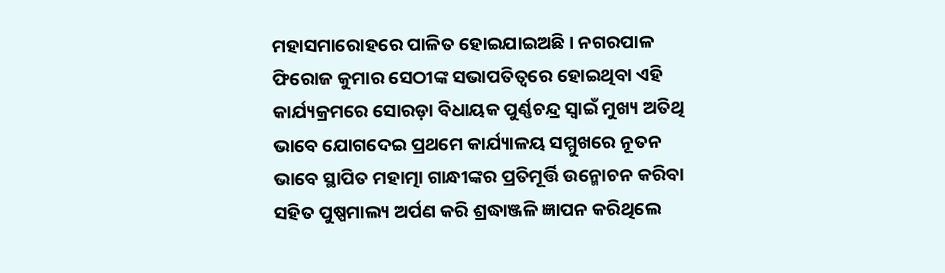ମହାସମାରୋହରେ ପାଳିତ ହୋଇଯାଇଅଛି । ନଗରପାଳ ଫିରୋଜ କୁମାର ସେଠୀଙ୍କ ସଭାପତିତ୍ବରେ ହୋଇଥିବା ଏହି କାର୍ଯ୍ୟକ୍ରମରେ ସୋରଡ଼ା ବିଧାୟକ ପୁର୍ଣ୍ଣଚନ୍ଦ୍ର ସ୍ୱାଇଁ ମୁଖ୍ୟ ଅତିଥି ଭାବେ ଯୋଗଦେଇ ପ୍ରଥମେ କାର୍ଯ୍ୟାଳୟ ସମ୍ମୁଖରେ ନୂତନ ଭାବେ ସ୍ଥାପିତ ମହାତ୍ମା ଗାନ୍ଧୀଙ୍କର ପ୍ରତିମୂର୍ତ୍ତି ଉନ୍ମୋଚନ କରିବା ସହିତ ପୁଷ୍ପମାଲ୍ୟ ଅର୍ପଣ କରି ଶ୍ରଦ୍ଧାଞ୍ଜଳି ଜ୍ଞାପନ କରିଥିଲେ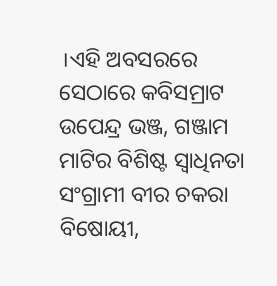।ଏହି ଅବସରରେ ସେଠାରେ କବିସମ୍ରାଟ ଉପେନ୍ଦ୍ର ଭଞ୍ଜ, ଗଞ୍ଜାମ ମାଟିର ବିଶିଷ୍ଟ ସ୍ୱାଧିନତା ସଂଗ୍ରାମୀ ବୀର ଚକରା ବିଷୋୟୀ,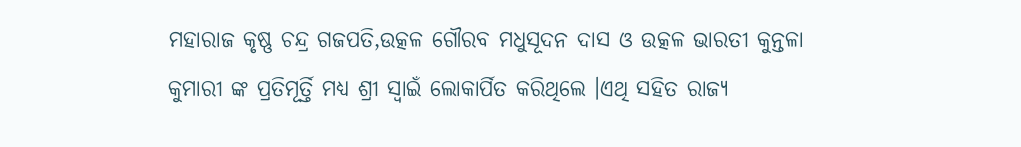ମହାରାଜ କୃଷ୍ଣ ଚନ୍ଦ୍ର ଗଜପତି,ଉତ୍କଳ ଗୌରବ ମଧୁସୂଦନ ଦାସ ଓ ଉତ୍କଳ ଭାରତୀ କୁନ୍ତଳା କୁମାରୀ ଙ୍କ ପ୍ରତିମୂର୍ତ୍ତି ମଧ୍ୟ ଶ୍ରୀ ସ୍ୱାଇଁ ଲୋକାର୍ପିତ କରିଥିଲେ ।ଏଥି ସହିତ ରାଜ୍ୟ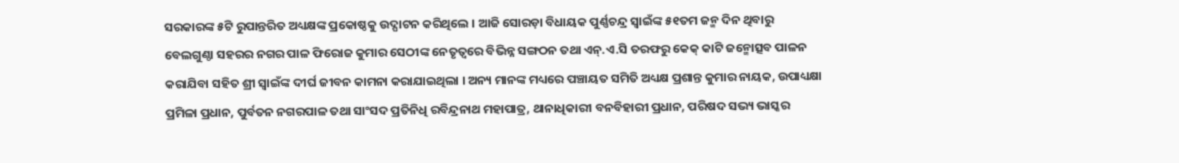ସରକାରଙ୍କ ୫ଟି ରୁପାନ୍ତରିତ ଅଧ୍ୟକ୍ଷଙ୍କ ପ୍ରକୋଷ୍ଠକୁ ଉଦ୍ଘାଟନ କରିଥିଲେ । ଆଜି ସୋରଡ଼ା ବିଧାୟକ ପୁର୍ଣ୍ଣଚନ୍ଦ୍ର ସ୍ୱାଇଁଙ୍କ ୫୧ତମ ଜନ୍ମ ଦିନ ଥିବାରୁ ବେଲଗୁଣ୍ଠା ସହରର ନଗର ପାଳ ଫିରୋଜ କୁମାର ସେଠୀଙ୍କ ନେତୃତ୍ୱରେ ବିଭିନ୍ନ ସଙ୍ଗଠନ ତଥା ଏନ୍.ଏ.ସି ତରଫରୁ କେକ୍ କାଟି ଜନ୍ମୋତ୍ସବ ପାଳନ କରାଯିବା ସହିତ ଶ୍ରୀ ସ୍ୱାଇଁଙ୍କ ଦୀର୍ଘ ଜୀବନ କାମନା କରାଯାଇଥିଲା । ଅନ୍ୟ ମାନଙ୍କ ମଧ୍ୟରେ ପଞ୍ଚାୟତ ସମିତି ଅଧ୍ୟକ୍ଷ ପ୍ରଶାନ୍ତ କୁମାର ନାୟକ, ଉପାଧ୍ୟକ୍ଷା ପ୍ରମିଳା ପ୍ରଧାନ, ପୁର୍ବତନ ନଗରପାଳ ତଥା ସାଂସଦ ପ୍ରତିନିଧି ରବିନ୍ଦ୍ରନାଥ ମହାପାତ୍ର, ଥାନାଧିକାରୀ ବନବିହାରୀ ପ୍ରଧାନ, ପରିଷଦ ସଭ୍ୟ ଭାସ୍କର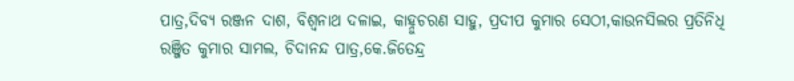ପାତ୍ର,ଦିବ୍ୟ ରଞ୍ଜନ ଦାଶ, ବିଶ୍ୱନାଥ ଦଳାଇ, କାହ୍ନୁଚରଣ ସାହୁ, ପ୍ରଦୀପ କୁମାର ସେଠୀ,କାଉନସିଲର ପ୍ରତିନିଧି ରଞ୍ଜିତ କୁମାର ସାମଲ, ଚିଦାନନ୍ଦ ପାତ୍ର,କେ.ଜିତେନ୍ଦ୍ର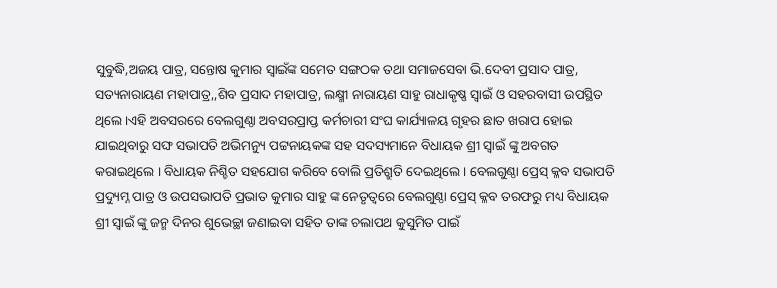ସୁବୁଦ୍ଧି,ଅଜୟ ପାତ୍ର, ସନ୍ତୋଷ କୁମାର ସ୍ୱାଇଁଙ୍କ ସମେତ ସଙ୍ଗଠକ ତଥା ସମାଜସେବା ଭି.ଦେବୀ ପ୍ରସାଦ ପାତ୍ର, ସତ୍ୟନାରାୟଣ ମହାପାତ୍ର,,ଶିବ ପ୍ରସାଦ ମହାପାତ୍ର, ଲକ୍ଷ୍ମୀ ନାରାୟଣ ସାହୁ ରାଧାକୃଷ୍ଣ ସ୍ୱାଇଁ ଓ ସହରବାସୀ ଉପସ୍ଥିତ ଥିଲେ ।ଏହି ଅବସରରେ ବେଲଗୁଣ୍ଠା ଅବସରପ୍ରାପ୍ତ କର୍ମଚାରୀ ସଂଘ କାର୍ଯ୍ୟାଳୟ ଗୃହର ଛାତ ଖରାପ ହୋଇ ଯାଇଥିବାରୁ ସଙ୍ଘ ସଭାପତି ଅଭିମନ୍ୟୁ ପଟ୍ଟନାୟକଙ୍କ ସହ ସଦସ୍ୟମାନେ ବିଧାୟକ ଶ୍ରୀ ସ୍ୱାଇଁ ଙ୍କୁ ଅବଗତ କରାଇଥିଲେ । ବିଧାୟକ ନିଶ୍ଚିତ ସହଯୋଗ କରିବେ ବୋଲି ପ୍ରତିଶ୍ରୁତି ଦେଇଥିଲେ । ବେଲଗୁଣ୍ଠା ପ୍ରେସ୍ କ୍ଳବ ସଭାପତି ପ୍ରଦ୍ୟୁମ୍ନ ପାତ୍ର ଓ ଉପସଭାପତି ପ୍ରଭାତ କୁମାର ସାହୁ ଙ୍କ ନେତୃତ୍ବରେ ବେଲଗୁଣ୍ଠା ପ୍ରେସ୍ କ୍ଳବ ତରଫରୁ ମଧ୍ୟ ବିଧାୟକ ଶ୍ରୀ ସ୍ୱାଇଁ ଙ୍କୁ ଜନ୍ମ ଦିନର ଶୁଭେଚ୍ଛା ଜଣାଇବା ସହିତ ତାଙ୍କ ଚଲାପଥ କୁସୁମିତ ପାଇଁ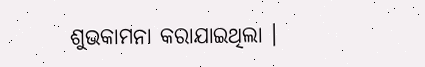ଶୁଭକାମନା କରାଯାଇଥିଲା ।